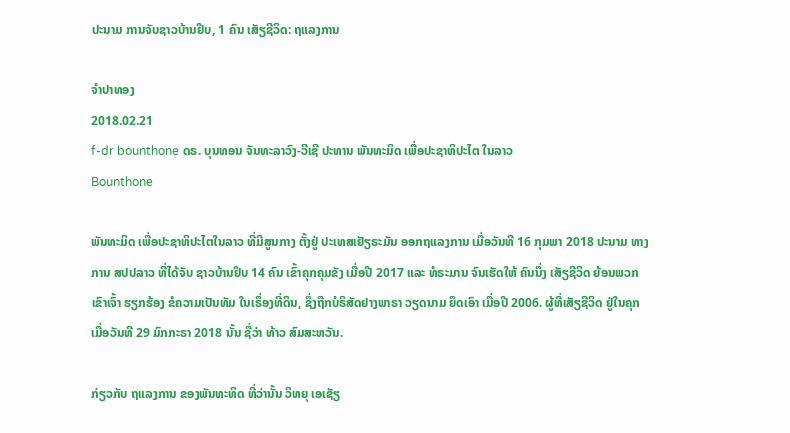ປະນາມ ການຈັບຊາວບ້ານຢຶບ, 1 ຄົນ ເສັຽຊີວິດ: ຖແລງການ

ຈຳປາທອງ
2018.02.21
f-dr bounthone ດຣ. ບຸນທອນ ຈັນທະລາວົງ-ວີເຊີ ປະທານ ພັນທະມິດ ເພື່ອປະຊາທິປະໄຕ ໃນລາວ
Bounthone

ພັນທະມິດ ເພື່ອປະຊາທິປະໄຕໃນລາວ ທີ່ມີສູນກາງ ຕັ້ງຢູ່ ປະເທສເຢັຽຣະມັນ ອອກຖແລງການ ເມື່ອວັນທີ 16 ກຸມພາ 2018 ປະນາມ ທາງການ ສປປລາວ ທີ່ໄດ້ຈັບ ຊາວບ້ານຢຶບ 14 ຄົນ ເຂົ້າຄຸກຄຸມຂັງ ເມື່ອປີ 2017 ແລະ ທໍຣະມານ ຈົນເຮັດໃຫ້ ຄົນນຶ່ງ ເສັຽຊີວິດ ຍ້ອນພວກ ເຂົາເຈົ້າ ຮຽກຮ້ອງ ຂໍຄວາມເປັນທັມ ໃນເຣຶ່ອງທີ່ດິນ, ຊຶ່ງຖືກບໍຣິສັດຢາງພາຣາ ວຽດນາມ ຍຶດເອົາ ເມື່ອປີ 2006. ຜູ້ທີ່ເສັຽຊີວິດ ຢູ່ໃນຄຸກ ເມື່ອວັນທີ 29 ມົກກະຣາ 2018 ນັ້ນ ຊື່ວ່າ ທ້າວ ສົມສະຫວັນ.

ກ່ຽວກັບ ຖແລງການ ຂອງພັນທະທິດ ທີ່ວ່ານັ້ນ ວິທຍຸ ເອເຊັຽ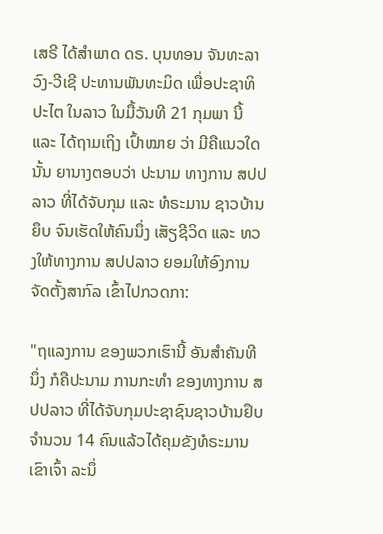ເສຣີ ໄດ້ສຳພາດ ດຣ. ບຸນທອນ ຈັນທະລາວົງ-ວີເຊີ ປະທານພັນທະມິດ ເພື່ອປະຊາທິປະໄຕ ໃນລາວ ໃນມື້ວັນທີ 21 ກຸມພາ ນີ້ ແລະ ໄດ້ຖາມເຖິງ ເປົ້າໝາຍ ວ່າ ມີຄືແນວໃດນັ້ນ ຍານາງຕອບວ່າ ປະນາມ ທາງການ ສປປລາວ ທີ່ໄດ້ຈັບກຸມ ແລະ ທໍຣະມານ ຊາວບ້ານຍຶບ ຈົນເຮັດໃຫ້ຄົນນຶ່ງ ເສັຽຊີວິດ ແລະ ທວງໃຫ້ທາງການ ສປປລາວ ຍອມໃຫ້ອົງການ ຈັດຕັ້ງສາກົລ ເຂົ້າໄປກວດກາ:

"ຖແລງການ ຂອງພວກເຮົານີ້ ອັນສໍາຄັນທີນຶ່ງ ກໍຄືປະນາມ ການກະທໍາ ຂອງທາງການ ສປປລາວ ທີ່ໄດ້ຈັບກຸມປະຊາຊົນຊາວບ້ານຢຶບຈໍານວນ 14 ຄົນແລ້ວໄດ້ຄຸມຂັງທໍຣະມານ ເຂົາເຈົ້າ ລະນຶ່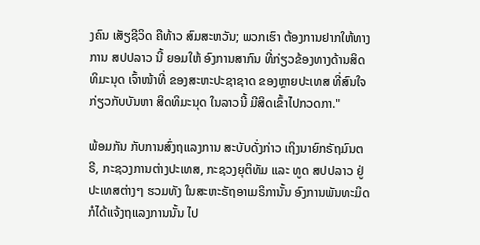ງຄົນ ເສັຽຊີວິດ ຄືທ້າວ ສົມສະຫວັນ; ພວກເຮົາ ຕ້ອງການຢາກໃຫ້ທາງການ ສປປລາວ ນີ້ ຍອມໃຫ້ ອົງການສາກົນ ທີ່ກ່ຽວຂ້ອງທາງດ້ານສິດທິມະນຸດ ເຈົ້າໜ້າທີ່ ຂອງສະຫະປະຊາຊາດ ຂອງຫຼາຍປະເທສ ທີ່ສົນໃຈ ກ່ຽວກັບບັນຫາ ສິດທິມະນຸດ ໃນລາວນີ້ ມີສິດເຂົ້າໄປກວດກາ."

ພ້ອມກັນ ກັບການສົ່ງຖແລງການ ສະບັບດັ່ງກ່າວ ເຖິງນາຍົກຣັຖມົນຕຣີ, ກະຊວງການຕ່າງປະເທສ, ກະຊວງຍຸຕິທັມ ແລະ ທູດ ສປປລາວ ຢູ່ ປະເທສຕ່າງໆ ຮວມທັງ ໃນສະຫະຣັຖອາເມຣິການັ້ນ ອົງການພັນທະມິດ ກໍໄດ້ແຈ້ງຖແລງການນັ້ນ ໄປ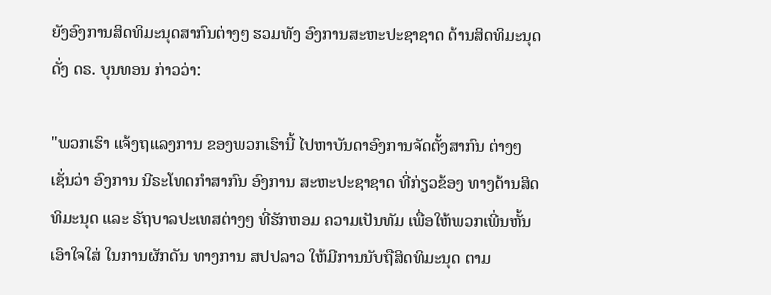ຍັງອົງການສິດທິມະນຸດສາກົນຕ່າງໆ ຮວມທັງ ອົງການສະຫະປະຊາຊາດ ດ້ານສິດທິມະນຸດ ດັ່ງ ດຣ. ບຸນທອນ ກ່າວວ່າ:

"ພວກເຮົາ ແຈ້ງຖແລງການ ຂອງພວກເຮົານີ້ ໄປຫາບັນດາອົງການຈັດຕັ້ງສາກົນ ຕ່າງໆ ເຊັ່ນວ່າ ອົງການ ນີຣະໂທດກໍາສາກົນ ອົງການ ສະຫະປະຊາຊາດ ທີ່ກ່ຽວຂ້ອງ ທາງດ້ານສິດທິມະນຸດ ແລະ ຣັຖບາລປະເທສຕ່າງໆ ທີ່ຮັກຫອມ ຄວາມເປັນທັມ ເພື່ອໃຫ້ພວກເພີ່ນຫັ້ນ ເອົາໃຈໃສ່ ໃນການຜັກດັນ ທາງການ ສປປລາວ ໃຫ້ມີການນັບຖືສິດທິມະນຸດ ຕາມ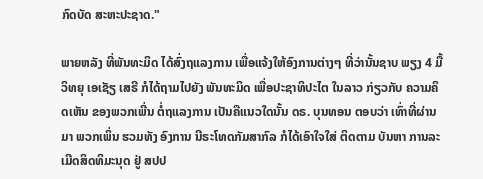ກົດບັດ ສະຫະປະຊາດ."

ພາຍຫລັງ ທີ່ພັນທະມິດ ໄດ້ສົ່ງຖແລງການ ເພື່ອແຈ້ງໃຫ້ອົງການຕ່າງໆ ທີ່ວ່ານັ້ນຊາບ ພຽງ 4 ມື້ ວິທຍຸ ເອເຊັຽ ເສຣີ ກໍໄດ້ຖາມໄປຍັງ ພັນທະມິດ ເພື່ອປະຊາທິປະໄຕ ໃນລາວ ກ່ຽວກັບ ຄວາມຄິດເຫັນ ຂອງພວກເພີ່ນ ຕໍ່ຖແລງການ ເປັນຄືແນວໃດນັ້ນ ດຣ. ບຸນທອນ ຕອບວ່າ ເທົ່າທີ່ຜ່ານມາ ພວກເພິ່ນ ຮວມທັງ ອົງການ ນີຣະໂທດກັມສາກົລ ກໍໄດ້ເອົາໃຈໃສ່ ຕິດຕາມ ບັນຫາ ການລະເມີດສິດທິມະນຸດ ຢູ່ ສປປ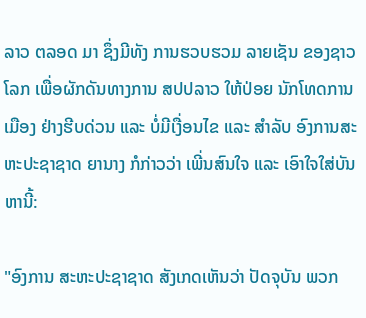ລາວ ຕລອດ ມາ ຊຶ່ງມີທັງ ການຮວບຮວມ ລາຍເຊັນ ຂອງຊາວໂລກ ເພື່ອຜັກດັນທາງການ ສປປລາວ ໃຫ້ປ່ອຍ ນັກໂທດການເມືອງ ຢ່າງຮີບດ່ວນ ແລະ ບໍ່ມີເງື່ອນໄຂ ແລະ ສຳລັບ ອົງການສະຫະປະຊາຊາດ ຍານາງ ກໍກ່າວວ່າ ເພີ່ນສົນໃຈ ແລະ ເອົາໃຈໃສ່ບັນຫານີ້:

"ອົງການ ສະຫະປະຊາຊາດ ສັງເກດເຫັນວ່າ ປັດຈຸບັນ ພວກ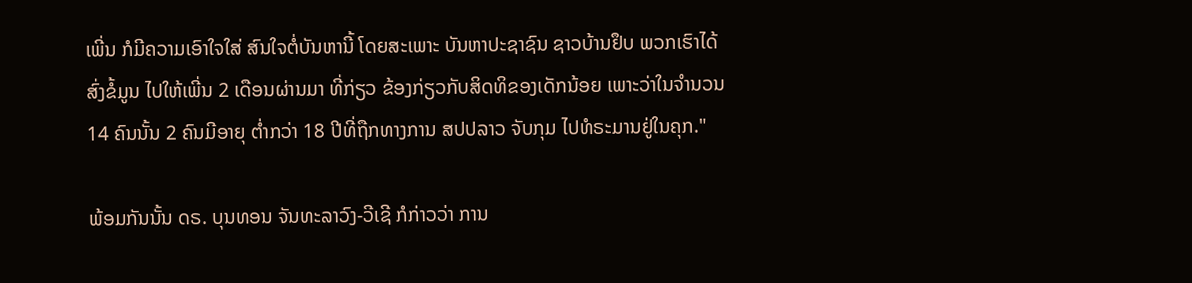ເພີ່ນ ກໍມີຄວາມເອົາໃຈໃສ່ ສົນໃຈຕໍ່ບັນຫານີ້ ໂດຍສະເພາະ ບັນຫາປະຊາຊົນ ຊາວບ້ານຢຶບ ພວກເຮົາໄດ້ສົ່ງຂໍ້ມູນ ໄປໃຫ້ເພີ່ນ 2 ເດືອນຜ່ານມາ ທີ່ກ່ຽວ ຂ້ອງກ່ຽວກັບສິດທິຂອງເດັກນ້ອຍ ເພາະວ່າໃນຈໍານວນ 14 ຄົນນັ້ນ 2 ຄົນມີອາຍຸ ຕໍ່າກວ່າ 18 ປີທີ່ຖືກທາງການ ສປປລາວ ຈັບກຸມ ໄປທໍຣະມານຢູ່ໃນຄຸກ."

ພ້ອມກັນນັ້ນ ດຣ. ບຸນທອນ ຈັນທະລາວົງ-ວີເຊີ ກໍກ່າວວ່າ ການ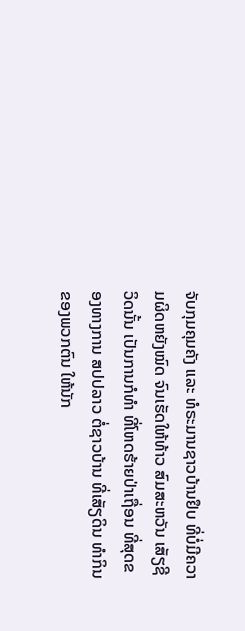ຈັບກຸມຄຸມຄັງ ແລະ ທໍຣະມານຊາວບ້ານຢຶບ ທີ່ບໍ່ມີຄວາມຜິດຫຍັງໝົດ ຈົນເຮັດໃຫ້ທ້າວ ສົມສະຫວັນ ເສັຽຊີວິດນັ້ນ ເປັນການກໍທຳ ທີ່ໂຫດຮ້າຍປ່າເຖື່ອນ ທີ່ສຸດຂອງທາງການ ສປປລາວ ຕໍ່ຊາວບ້ານ ທີ່ເສັຽດິນ ທຳກິນ ຂອງພວກຕົນ ໃຫ້ນັກ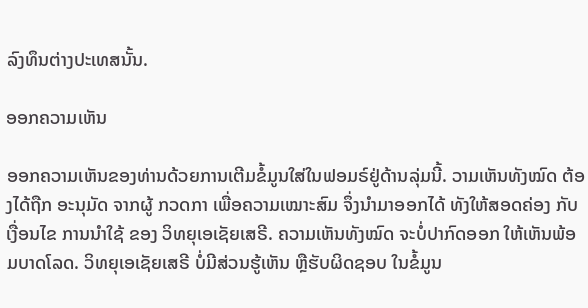ລົງທຶນຕ່າງປະເທສນັ້ນ.

ອອກຄວາມເຫັນ

ອອກຄວາມເຫັນຂອງທ່ານດ້ວຍການເຕີມຂໍ້ມູນໃສ່ໃນຟອມຣ໌ຢູ່ດ້ານລຸ່ມນີ້. ວາມເຫັນທັງໝົດ ຕ້ອງໄດ້ຖືກ ອະນຸມັດ ຈາກຜູ້ ກວດກາ ເພື່ອຄວາມເໝາະສົມ ຈຶ່ງນໍາມາອອກໄດ້ ທັງໃຫ້ສອດຄ່ອງ ກັບ ເງື່ອນໄຂ ການນຳໃຊ້ ຂອງ ວິທຍຸເອເຊັຍເສຣີ. ຄວາມເຫັນທັງໝົດ ຈະບໍ່ປາກົດອອກ ໃຫ້ເຫັນພ້ອມບາດໂລດ. ວິທຍຸເອເຊັຍເສຣີ ບໍ່ມີສ່ວນຮູ້ເຫັນ ຫຼືຮັບຜິດຊອບ ໃນຂໍ້ມູນ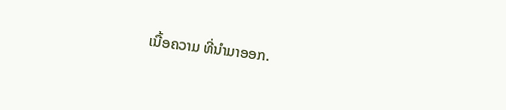ເນື້ອຄວາມ ທີ່ນໍາມາອອກ.